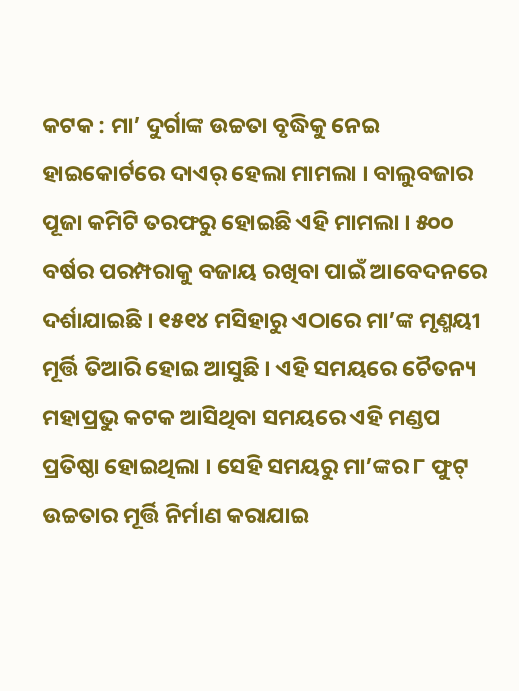କଟକ : ମା’ ଦୁର୍ଗାଙ୍କ ଉଚ୍ଚତା ବୃଦ୍ଧିକୁ ନେଇ ହାଇକୋର୍ଟରେ ଦାଏର୍ ହେଲା ମାମଲା । ବାଲୁବଜାର ପୂଜା କମିଟି ତରଫରୁ ହୋଇଛି ଏହି ମାମଲା । ୫୦୦ ବର୍ଷର ପରମ୍ପରାକୁ ବଜାୟ ରଖିବା ପାଇଁ ଆବେଦନରେ ଦର୍ଶାଯାଇଛି । ୧୫୧୪ ମସିହାରୁ ଏଠାରେ ମା’ଙ୍କ ମୃଣ୍ମୟୀ ମୂର୍ତ୍ତି ତିଆରି ହୋଇ ଆସୁଛି । ଏହି ସମୟରେ ଚୈତନ୍ୟ ମହାପ୍ରଭୁ କଟକ ଆସିଥିବା ସମୟରେ ଏହି ମଣ୍ଡପ ପ୍ରତିଷ୍ଠା ହୋଇଥିଲା । ସେହି ସମୟରୁ ମା’ଙ୍କର ୮ ଫୁଟ୍ ଉଚ୍ଚତାର ମୂର୍ତ୍ତି ନିର୍ମାଣ କରାଯାଇ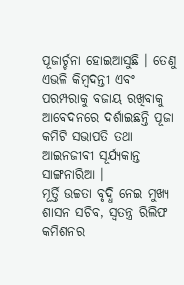ପୂଜାର୍ଚ୍ଚନା ହୋଇଆସୁଛି । ତେଣୁ ଏଭଳି କିମ୍ବଦନ୍ତୀ ଏବଂ ପରମ୍ପରାକୁ ବଜାୟ ରଖିବାକୁ ଆବେଦନରେ ଦର୍ଶାଇଛନ୍ତି ପୂଜା କମିଟି ସଭାପତି ତଥା ଆଇନଜୀବୀ ସୂର୍ଯ୍ୟକାନ୍ତ ସାଙ୍ଗନାରିଆ ।
ମୂର୍ତ୍ତି ଉଚ୍ଚତା ବୃଦ୍ଧି ନେଇ ମୁଖ୍ୟ ଶାସନ ସଚିବ, ସ୍ବତନ୍ତ୍ର ରିଲିଫ କମିଶନର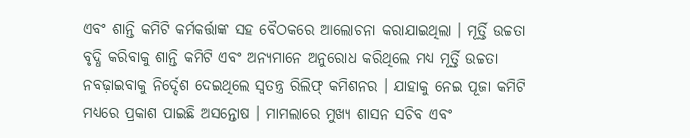ଏବଂ ଶାନ୍ତି କମିଟି କର୍ମକର୍ତ୍ତାଙ୍କ ସହ ବୈଠକରେ ଆଲୋଚନା କରାଯାଇଥିଲା । ମୂର୍ତ୍ତି ଉଚ୍ଚତା ବୃଦ୍ଧି କରିବାକୁ ଶାନ୍ତି କମିଟି ଏବଂ ଅନ୍ୟମାନେ ଅନୁରୋଧ କରିଥିଲେ ମଧ୍ୟ ମୂର୍ତ୍ତି ଉଚ୍ଚତା ନବଢ଼ାଇବାକୁ ନିର୍ଦ୍ଦେଶ ଦେଇଥିଲେ ସ୍ବତନ୍ତ୍ର ରିଲିଫ୍ କମିଶନର । ଯାହାକୁ ନେଇ ପୂଜା କମିଟି ମଧ୍ୟରେ ପ୍ରକାଶ ପାଇଛି ଅସନ୍ତୋଷ । ମାମଲାରେ ମୁଖ୍ୟ ଶାସନ ସଚିବ ଏବଂ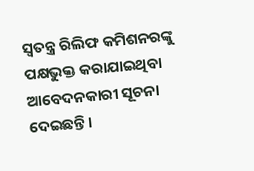ସ୍ବତନ୍ତ୍ର ରିଲିଫ କମିଶନରଙ୍କୁ ପକ୍ଷଭୁକ୍ତ କରାଯାଇଥିବା ଆବେଦନକାରୀ ସୂଚନା ଦେଇଛନ୍ତି ।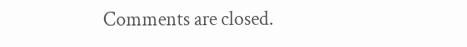Comments are closed.